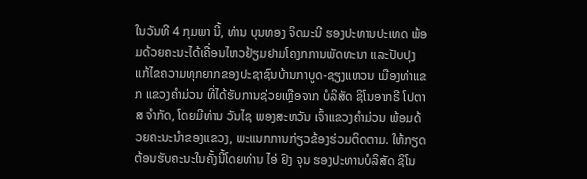ໃນວັນທີ 4 ກຸມພາ ນີ້, ທ່ານ ບຸນທອງ ຈິດມະນີ ຮອງປະທານປະເທດ ພ້ອມດ້ວຍຄະນະໄດ້ເຄື່ອນໄຫວຢ້ຽມຢາມໂຄງກການພັດທະນາ ແລະປັບປຸງແກ້ໄຂຄວາມທຸກຍາກຂອງປະຊາຊົນບ້ານກາບູດ-ຊຽງແຫວນ ເມືອງທ່າແຂກ ແຂວງຄຳມ່ວນ ທີ່ໄດ້ຮັບການຊ່ວຍເຫຼືອຈາກ ບໍລິສັດ ຊິໂນອາກຣີ ໂປຕາສ ຈໍາກັດ, ໂດຍມີທ່ານ ວັນໄຊ ພອງສະຫວັນ ເຈົ້າແຂວງຄຳມ່ວນ ພ້ອມດ້ວຍຄະນະນຳຂອງແຂວງ, ພະແນກການກ່ຽວຂ້ອງຮ່ວມຕິດຕາມ. ໃຫ້ກຽດຕ້ອນຮັບຄະນະໃນຄັ້ງນີ້ໂດຍທ່ານ ໄອ່ ຢົງ ຈຸນ ຮອງປະທານບໍລິສັດ ຊິໂນ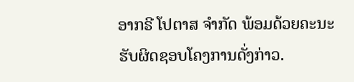ອາກຣີ ໂປຕາສ ຈໍາກັດ ພ້ອມດ້ວຍຄະນະຮັບຜິດຊອບໂຄງການດັ່ງກ່າວ.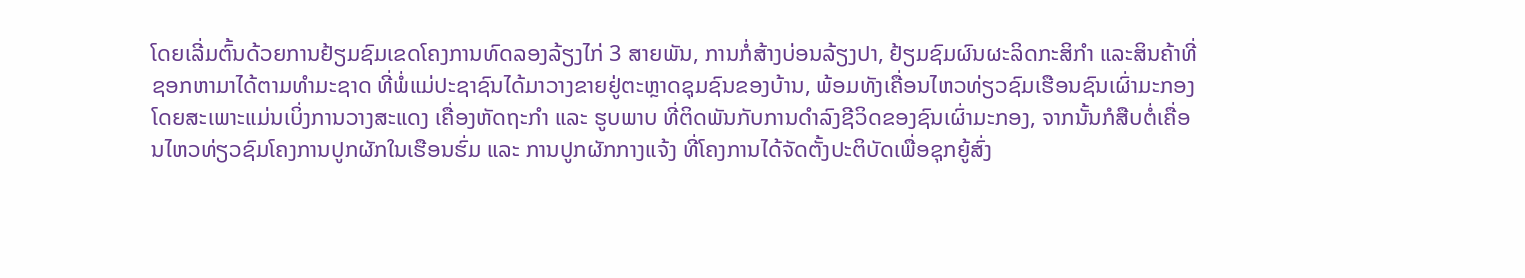ໂດຍເລີ່ມຕົ້ນດ້ວຍການຢ້ຽມຊົມເຂດໂຄງການທົດລອງລ້ຽງໄກ່ 3 ສາຍພັນ, ການກໍ່ສ້າງບ່ອນລ້ຽງປາ, ຢ້ຽມຊົມຜົນຜະລິດກະສິກໍາ ແລະສິນຄ້າທີ່ຊອກຫາມາໄດ້ຕາມທໍາມະຊາດ ທີ່ພໍ່ແມ່ປະຊາຊົນໄດ້ມາວາງຂາຍຢູ່ຕະຫຼາດຊຸມຊົນຂອງບ້ານ, ພ້ອມທັງເຄື່ອນໄຫວທ່ຽວຊົມເຮືອນຊົນເຜົ່າມະກອງໂດຍສະເພາະແມ່ນເບິ່ງການວາງສະແດງ ເຄື່ອງຫັດຖະກໍາ ແລະ ຮູບພາບ ທີ່ຕິດພັນກັບການດໍາລົງຊີວິດຂອງຊົນເຜົ່າມະກອງ, ຈາກນັ້ນກໍສືບຕໍ່ເຄື່ອນໄຫວທ່ຽວຊົມໂຄງການປູກຜັກໃນເຮືອນຮົ່ມ ແລະ ການປູກຜັກກາງແຈ້ງ ທີ່ໂຄງການໄດ້ຈັດຕັ້ງປະຕິບັດເພື່ອຊຸກຍູ້ສົ່ງ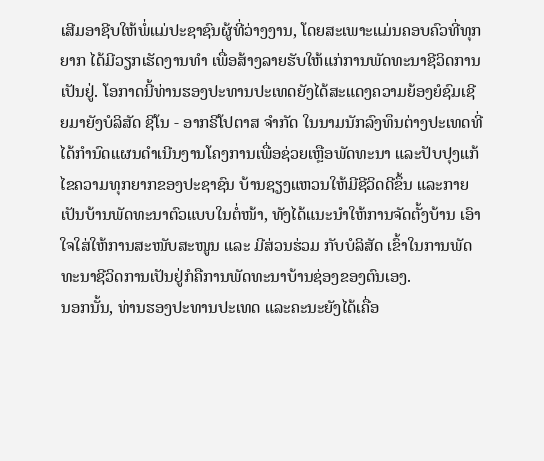ເສີມອາຊີບໃຫ້ພໍ່ແມ່ປະຊາຊົນຜູ້ທີ່ວ່າງງານ, ໂດຍສະເພາະແມ່ນຄອບຄົວທີ່ທຸກຍາກ ໄດ້ມີວຽກເຮັດງານທໍາ ເພື່ອສ້າງລາຍຮັບໃຫ້ແກ່ການພັດທະນາຊີວິດການເປັນຢູ່. ໂອກາດນີ້ທ່ານຮອງປະທານປະເທດຍັງໄດ້ສະແດງຄວາມຍ້ອງຍໍຊົມເຊີຍມາຍັງບໍລິສັດ ຊີໂນ - ອາກຣີໂປຕາສ ຈໍາກັດ ໃນນາມນັກລົງທຶນຕ່າງປະເທດທີ່ໄດ້ກໍານົດແຜນດໍາເນີນງານໂຄງການເພື່ອຊ່ວຍເຫຼືອພັດທະນາ ແລະປັບປຸງແກ້ໄຂຄວາມທຸກຍາກຂອງປະຊາຊົນ ບ້ານຊຽງແຫວນໃຫ້ມີຊີວິດດີຂຶ້ນ ແລະກາຍເປັນບ້ານພັດທະນາຕົວແບບໃນຕໍ່ໜ້າ, ທັງໄດ້ແນະນໍາໃຫ້ການຈັດຕັ້ງບ້ານ ເອົາໃຈໃສ່ໃຫ້ການສະໜັບສະໜູນ ແລະ ມີສ່ວນຮ່ວມ ກັບບໍລິສັດ ເຂົ້າໃນການພັດທະນາຊີວິດການເປັນຢູ່ກໍຄືການພັດທະນາບ້ານຊ່ອງຂອງຕົນເອງ.
ນອກນັ້ນ, ທ່ານຮອງປະທານປະເທດ ແລະຄະນະຍັງໄດ້ເຄື່ອ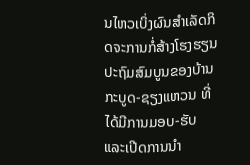ນໄຫວເບິ່ງຜົນສໍາເລັດກິດຈະການກໍ່ສ້າງໂຮງຮຽນປະຖົມສົມບູນຂອງບ້ານກະບູດ-ຊຽງແຫວນ ທີ່ໄດ້ມີການມອບ-ຮັບ ແລະເປີດການນໍາ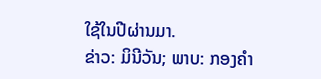ໃຊ້ໃນປີຜ່ານມາ.
ຂ່າວ: ມິນີວັນ; ພາບ: ກອງຄໍາ